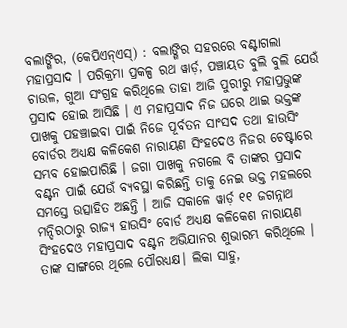ବଲାଙ୍ଗିର, (କେପିଏନ୍ଏସ୍) : ବଲାଙ୍ଗିର ସହରରେ ବଣ୍ଟାଗଲା ମହାପ୍ରସାଦ । ପରିକ୍ରମା ପ୍ରକଳ୍ପ ରଥ ୱାର୍ଡ଼, ପଞ୍ଚାୟତ ବୁଲି ବୁଲି ଯେଉଁ ଚାଉଳ, ଗୁଆ ସଂଗ୍ରହ କରିଥିଲେ ତାହା ଆଜି ପୁରୀରୁ ମହାପ୍ରଭୁଙ୍କ ପ୍ରସାଦ ହୋଇ ଆସିଛି । ଏ ମହାପ୍ରସାଦ ନିଜ ଘରେ ଥାଇ ଭକ୍ତଙ୍କ ପାଖକୁ ପହଞ୍ଚାଇବା ପାଇଁ ନିଜେ ପୂର୍ବତନ ସାଂସଦ ତଥା ହାଉସିଂ ବୋର୍ଡର ଅଧ୍ୟକ୍ଷ କଳିକେଶ ନାରାୟଣ ସିଂହଦେଓ ନିଜର ଚେଷ୍ଟାରେ ସମ୍ଭବ ହୋଇପାରିଛି । ଜଗା ପାଖକୁ ନଗଲେ ବି ତାଙ୍କର ପ୍ରସାଦ ବଣ୍ଟନ ପାଇଁ ଯେଉଁ ବ୍ୟବସ୍ଥା କରିଛନ୍ତି ତାକୁ ନେଇ ଭକ୍ତ ମହଲରେ ସମସ୍ତେ ଉତ୍ସାହିତ ଅଛନ୍ତି । ଆଜି ସକାଳେ ୱାର୍ଡ଼ ୧୧ ଜଗନ୍ନାଥ ମନ୍ଦିରଠାରୁ ରାଜ୍ୟ ହାଉସିଂ ବୋର୍ଡ ଅଧ୍ୟକ୍ଷ କଳିକେଶ ନାରାୟଣ ସିଂହଦେଓ ମହାପ୍ରସାଦ ବଣ୍ଟନ ଅଭିଯାନର ଶୁଭାରମ୍ଭ କରିଥିଲେ । ତାଙ୍କ ସାଙ୍ଗରେ ଥିଲେ ପୌରଧ୍ୟକ୍ଷ। ଲିକା ସାହୁ,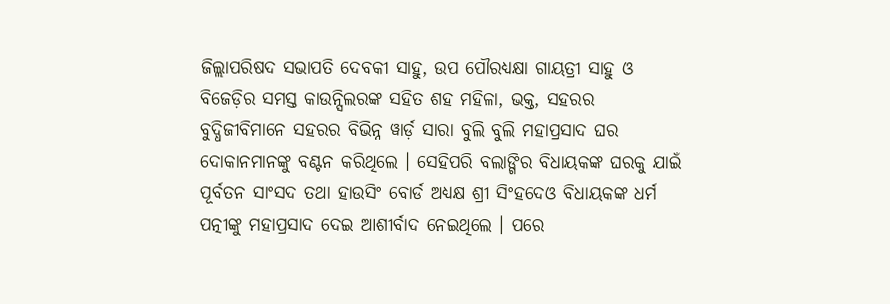ଜିଲ୍ଲାପରିଷଦ ସଭାପତି ଦେବକୀ ସାହୁ, ଉପ ପୌରଧ୍ୟକ୍ଷା ଗାୟତ୍ରୀ ସାହୁ ଓ ବିଜେଡ଼ିର ସମସ୍ତ କାଉନ୍ସିଲରଙ୍କ ସହିତ ଶହ ମହିଳା, ଭକ୍ତ, ସହରର ବୁଦ୍ଧିଜୀବିମାନେ ସହରର ବିଭିନ୍ନ ୱାର୍ଡ଼ ସାରା ବୁଲି ବୁଲି ମହାପ୍ରସାଦ ଘର ଦୋକାନମାନଙ୍କୁ ବଣ୍ଟନ କରିଥିଲେ । ସେହିପରି ବଲାଙ୍ଗିର ବିଧାୟକଙ୍କ ଘରକୁ ଯାଇଁ ପୂର୍ବତନ ସାଂସଦ ତଥା ହାଉସିଂ ବୋର୍ଡ ଅଧ୍ୟକ୍ଷ ଶ୍ରୀ ସିଂହଦେଓ ବିଧାୟକଙ୍କ ଧର୍ମ ପତ୍ନୀଙ୍କୁ ମହାପ୍ରସାଦ ଦେଇ ଆଶୀର୍ବାଦ ନେଇଥିଲେ । ପରେ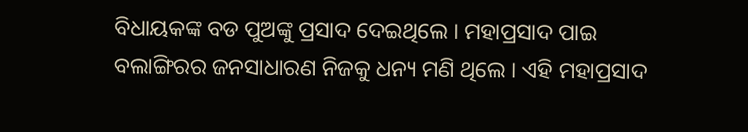ବିଧାୟକଙ୍କ ବଡ ପୁଅଙ୍କୁ ପ୍ରସାଦ ଦେଇଥିଲେ । ମହାପ୍ରସାଦ ପାଇ ବଲାଙ୍ଗିରର ଜନସାଧାରଣ ନିଜକୁ ଧନ୍ୟ ମଣି ଥିଲେ । ଏହି ମହାପ୍ରସାଦ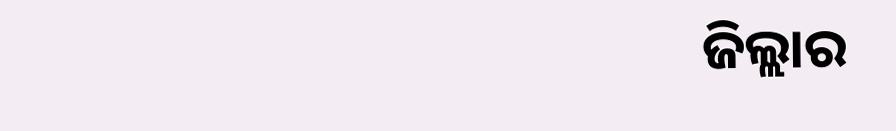ଜିଲ୍ଲାର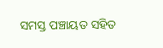ସମସ୍ତ ପଞ୍ଚାୟତ ସହିତ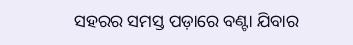ସହରର ସମସ୍ତ ପଡ଼ାରେ ବଣ୍ଟା ଯିବାର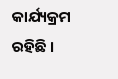କାର୍ଯ୍ୟକ୍ରମ ରହିଛି ।